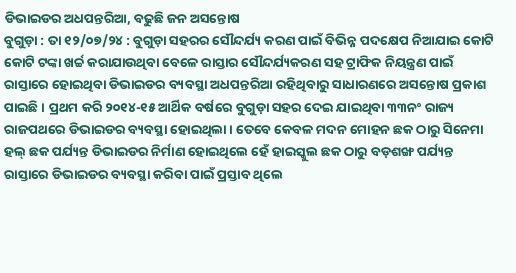ଡିଭାଇଡର ଅଧପନ୍ତରିଆ, ବଢୁଛି ଜନ ଅସନ୍ତୋଷ
ବୁଗୁଡ଼ା : ତା ୧୨/୦୭/୨୪ : ବୁଗୁଡ଼ା ସହରର ସୌନ୍ଦର୍ଯ୍ୟ କରଣ ପାଇଁ ବିଭିନ୍ନ ପଦକ୍ଷେପ ନିଆଯାଇ କୋଟି କୋଟି ଟଙ୍କା ଖର୍ଚ୍ଚ କରାଯାଉଥିବା ବେଳେ ରାସ୍ତାର ସୌନ୍ଦର୍ଯ୍ୟକରଣ ସହ ଟ୍ରାଫିକ ନିୟନ୍ତ୍ରଣ ପାଇଁ ରାସ୍ତାରେ ହୋଇଥିବା ଡିଭାଇଡର ବ୍ୟବସ୍ଥା ଅଧପନ୍ତରିଆ ରହିଥିବାରୁ ସାଧାରଣରେ ଅସନ୍ତୋଷ ପ୍ରକାଶ ପାଇଛି । ପ୍ରଥମ କରି ୨୦୧୪-୧୫ ଆର୍ଥିକ ବର୍ଷରେ ବୁଗୁଡ଼ା ସହର ଦେଇ ଯାଇଥିବା ୩୩ନଂ ରାଜ୍ୟ ରାଜପଥରେ ଡିଭାଇଡର ବ୍ୟବସ୍ଥା ହୋଇଥିଲା । ତେବେ କେବଳ ମଦନ ମୋହନ ଛକ ଠାରୁ ସିନେମା ହଲ୍ ଛକ ପର୍ଯ୍ୟନ୍ତ ଡିଭାଇଡର ନିର୍ମାଣ ହୋଇଥିଲେ ହେଁ ହାଇସ୍କୁଲ ଛକ ଠାରୁ ବଡ଼ଶଙ୍ଖ ପର୍ଯ୍ୟନ୍ତ ରାସ୍ତାରେ ଡିଭାଇଡର ବ୍ୟବସ୍ଥା କରିବା ପାଇଁ ପ୍ରସ୍ତାବ ଥିଲେ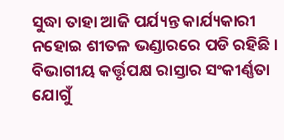ସୁଦ୍ଧା ତାହା ଆଜି ପର୍ଯ୍ୟନ୍ତ କାର୍ଯ୍ୟକାରୀ ନହୋଇ ଶୀତଳ ଭଣ୍ଡାରରେ ପଡି ରହିଛି । ବିଭାଗୀୟ କର୍ତ୍ତୃପକ୍ଷ ରାସ୍ତାର ସଂକୀର୍ଣ୍ଣତା ଯୋଗୁଁ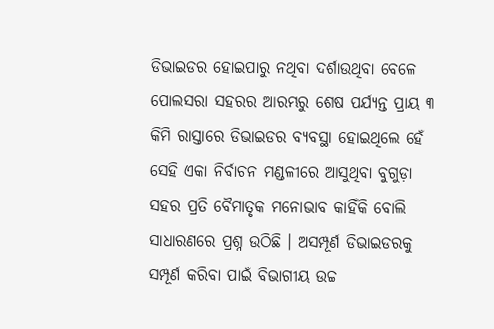ଡିଭାଇଡର ହୋଇପାରୁ ନଥିବା ଦର୍ଶାଉଥିବା ବେଳେ ପୋଲସରା ସହରର ଆରମ୍ଭରୁ ଶେଷ ପର୍ଯ୍ୟନ୍ତ ପ୍ରାୟ ୩ କିମି ରାସ୍ତାରେ ଡିଭାଇଡର ବ୍ୟବସ୍ଥା ହୋଇଥିଲେ ହେଁ ସେହି ଏକା ନିର୍ବାଚନ ମଣ୍ଡଳୀରେ ଆସୁଥିବା ବୁଗୁଡ଼ା ସହର ପ୍ରତି ବୈମାତୃକ ମନୋଭାବ କାହିଁକି ବୋଲି ସାଧାରଣରେ ପ୍ରଶ୍ନ ଉଠିଛି । ଅସମ୍ପୂର୍ଣ ଡିଭାଇଡରକୁ ସମ୍ପୂର୍ଣ କରିବା ପାଇଁ ବିଭାଗୀୟ ଉଚ୍ଚ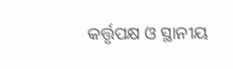କର୍ତ୍ତୃପକ୍ଷ ଓ ସ୍ଥାନୀୟ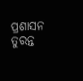ପ୍ରଶାସନ ତୁରନ୍ତ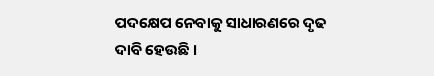ପଦକ୍ଷେପ ନେବାକୁ ସାଧାରଣରେ ଦୃଢ ଦାବି ହେଉଛି ।